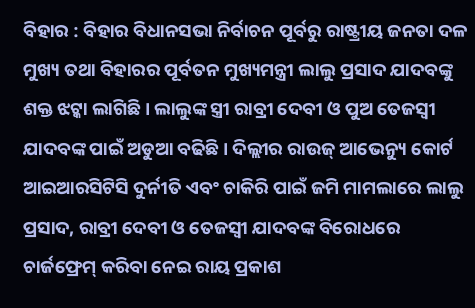ବିହାର : ବିହାର ବିଧାନସଭା ନିର୍ବାଚନ ପୂର୍ବରୁ ରାଷ୍ଟ୍ରୀୟ ଜନତା ଦଳ ମୁଖ୍ୟ ତଥା ବିହାରର ପୂର୍ବତନ ମୁଖ୍ୟମନ୍ତ୍ରୀ ଲାଲୁ ପ୍ରସାଦ ଯାଦବଙ୍କୁ ଶକ୍ତ ଝଟ୍କା ଲାଗିଛି । ଲାଲୁଙ୍କ ସ୍ତ୍ରୀ ରାବ୍ରୀ ଦେବୀ ଓ ପୁଅ ତେଜସ୍ୱୀ ଯାଦବଙ୍କ ପାଇଁ ଅଡୁଆ ବଢିଛି । ଦିଲ୍ଲୀର ରାଉଜ୍ ଆଭେନ୍ୟୁ କୋର୍ଟ ଆଇଆରସିଟିସି ଦୁର୍ନୀତି ଏବଂ ଚାକିରି ପାଇଁ ଜମି ମାମଲାରେ ଲାଲୁ ପ୍ରସାଦ, ରାବ୍ରୀ ଦେବୀ ଓ ତେଜସ୍ୱୀ ଯାଦବଙ୍କ ବିରୋଧରେ ଚାର୍ଜଫ୍ରେମ୍ କରିବା ନେଇ ରାୟ ପ୍ରକାଶ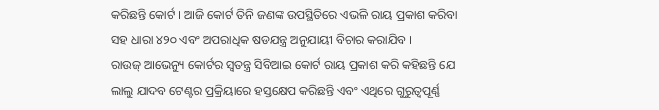କରିଛନ୍ତି କୋର୍ଟ । ଆଜି କୋର୍ଟ ତିନି ଜଣଙ୍କ ଉପସ୍ଥିତିରେ ଏଭଳି ରାୟ ପ୍ରକାଶ କରିବା ସହ ଧାରା ୪୨୦ ଏବଂ ଅପରାଧିକ ଷଡଯନ୍ତ୍ର ଅନୁଯାୟୀ ବିଚାର କରାଯିବ ।
ରାଉଜ୍ ଆଭେନ୍ୟୁ କୋର୍ଟର ସ୍ୱତନ୍ତ୍ର ସିବିଆଇ କୋର୍ଟ ରାୟ ପ୍ରକାଶ କରି କହିଛନ୍ତି ଯେ ଲାଲୁ ଯାଦବ ଟେଣ୍ଟର ପ୍ରକ୍ରିୟାରେ ହସ୍ତକ୍ଷେପ କରିଛନ୍ତି ଏବଂ ଏଥିରେ ଗୁରୁତ୍ୱପୂର୍ଣ୍ଣ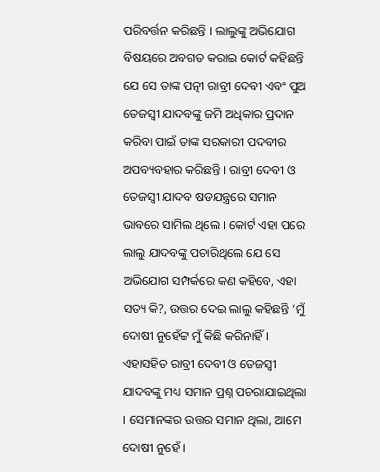ପରିବର୍ତ୍ତନ କରିଛନ୍ତି । ଲାଲୁଙ୍କୁ ଅଭିଯୋଗ ବିଷୟରେ ଅବଗତ କରାଇ କୋର୍ଟ କହିଛନ୍ତି ଯେ ସେ ତାଙ୍କ ପତ୍ନୀ ରାବ୍ରୀ ଦେବୀ ଏବଂ ପୁଅ ତେଜସ୍ୱୀ ଯାଦବଙ୍କୁ ଜମି ଅଧିକାର ପ୍ରଦାନ କରିବା ପାଇଁ ତାଙ୍କ ସରକାରୀ ପଦବୀର ଅପବ୍ୟବହାର କରିଛନ୍ତି । ରାବ୍ରୀ ଦେବୀ ଓ ତେଜସ୍ୱୀ ଯାଦବ ଷଡଯନ୍ତ୍ରରେ ସମାନ ଭାବରେ ସାମିଲ ଥିଲେ । କୋର୍ଟ ଏହା ପରେ ଲାଲୁ ଯାଦବଙ୍କୁ ପଚାରିଥିଲେ ଯେ ସେ ଅଭିଯୋଗ ସମ୍ପର୍କରେ କଣ କହିବେ, ଏହା ସତ୍ୟ କି?, ଉତ୍ତର ଦେଇ ଲାଲୁ କହିଛନ୍ତି ‘ମୁଁ ଦୋଷୀ ନୁହେଁଟ୍ଟ ମୁଁ କିଛି କରିନାହିଁ । ଏହାସହିତ ରାବ୍ରୀ ଦେବୀ ଓ ତେଜସ୍ୱୀ ଯାଦବଙ୍କୁ ମଧ୍ୟ ସମାନ ପ୍ରଶ୍ନ ପଚରାଯାଇଥିଲା । ସେମାନଙ୍କର ଉତ୍ତର ସମାନ ଥିଲା, ଆମେ ଦୋଷୀ ନୁହେଁ ।